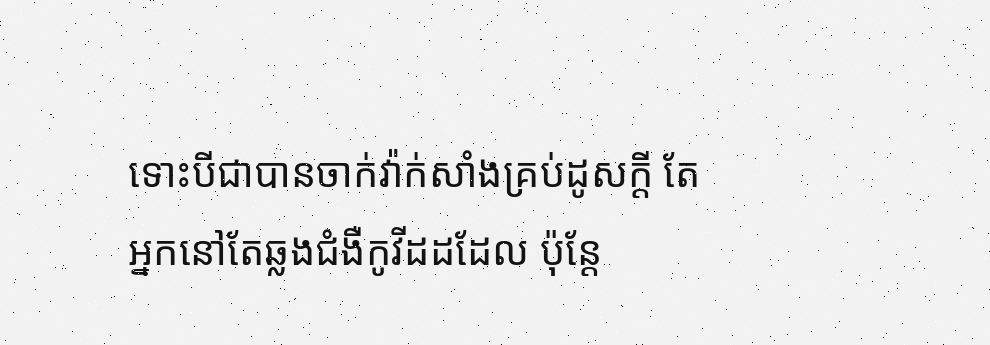ទោះបីជាបានចាក់វ៉ាក់សាំងគ្រប់ដូសក្ដី តែអ្នកនៅតែឆ្លងជំងឺកូវីដដដែល ប៉ុន្តែ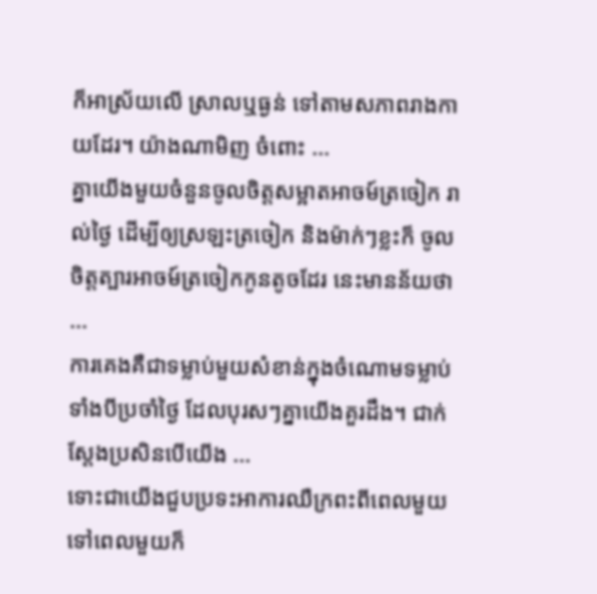ក៏អាស្រ័យលើ ស្រាលឬធ្ងន់ ទៅតាមសភាពរាងកាយដែរ។ យ៉ាងណាមិញ ចំពោះ ...
គ្នាយើងមួយចំនួនចូលចិត្តសម្អាតអាចម៍ត្រចៀក រាល់ថ្ងៃ ដើម្បីឲ្យស្រឡះត្រចៀក និងម៉ាក់ៗខ្លះក៏ ចូលចិត្តត្បារអាចម៍ត្រចៀកកូនតូចដែរ នេះមានន័យថា ...
ការគេងគឺជាទម្លាប់មួយសំខាន់ក្នុងចំណោមទម្លាប់ទាំងបីប្រចាំថ្ងៃ ដែលបុរសៗគ្នាយើងគួរដឹង។ ជាក់ស្ដែងប្រសិនបើយើង ...
ទោះជាយើងជួបប្រទះអាការឈឺក្រពះពីពេលមួយទៅពេលមួយក៏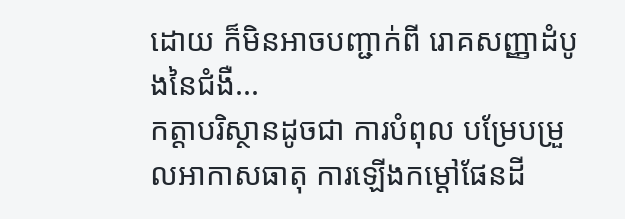ដោយ ក៏មិនអាចបញ្ជាក់ពី រោគសញ្ញាដំបូងនៃជំងឺ...
កត្តាបរិស្ថានដូចជា ការបំពុល បម្រែបម្រួលអាកាសធាតុ ការឡើងកម្ដៅផែនដី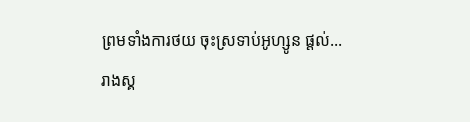ព្រមទាំងការថយ ចុះស្រទាប់អូហ្សូន ផ្ដល់...
រាងស្គ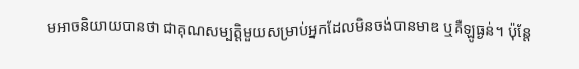មអាចនិយាយបានថា ជាគុណសម្បត្ដិមួយសម្រាប់អ្នកដែលមិនចង់បានមាឌ ឬគឺឡូធ្ងន់។ ប៉ុន្ដែ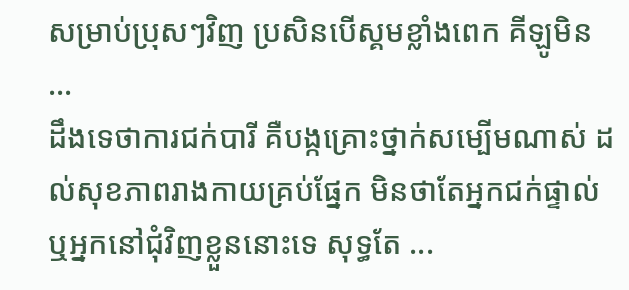សម្រាប់ប្រុសៗវិញ ប្រសិនបើស្គមខ្លាំងពេក គីឡូមិន ...
ដឹងទេថាការជក់បារី គឺបង្កគ្រោះថ្នាក់សម្បើមណាស់ ដល់សុខភាពរាងកាយគ្រប់ផ្នែក មិនថាតែអ្នកជក់ផ្ទាល់ ឬអ្នកនៅជុំវិញខ្លួននោះទេ សុទ្ធតែ ...